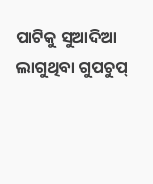ପାଟିକୁ ସୁଆଦିଆ ଲାଗୁଥିବା ଗୁପଚୁପ୍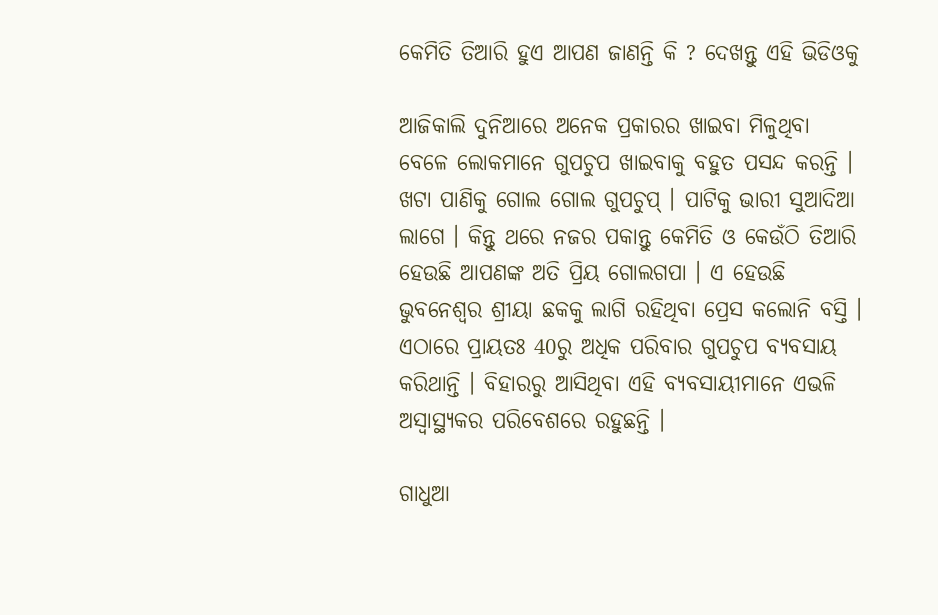କେମିତି ତିଆରି ହୁଏ ଆପଣ ଜାଣନ୍ତି କି ? ଦେଖନ୍ତୁ ଏହି ଭିଡିଓକୁ

ଆଜିକାଲି ଦୁନିଆରେ ଅନେକ ପ୍ରକାରର ଖାଇବା ମିଳୁଥିବା ବେଳେ ଲୋକମାନେ ଗୁପଚୁପ ଖାଇବାକୁ ବହୁତ ପସନ୍ଦ କରନ୍ତି । ଖଟା ପାଣିକୁ ଗୋଲ ଗୋଲ ଗୁପଚୁପ୍ । ପାଟିକୁ ଭାରୀ ସୁଆଦିଆ ଲାଗେ । କିନ୍ତୁ ଥରେ ନଜର ପକାନ୍ତୁ କେମିତି ଓ କେଉଁଠି ତିଆରି ହେଉଛି ଆପଣଙ୍କ ଅତି ପ୍ରିୟ ଗୋଲଗପା । ଏ ହେଉଛି ଭୁବନେଶ୍ବର ଶ୍ରୀୟା ଛକକୁ ଲାଗି ରହିଥିବା ପ୍ରେସ କଲୋନି ବସ୍ତି । ଏଠାରେ ପ୍ରାୟତଃ 40ରୁ ଅଧିକ ପରିବାର ଗୁପଚୁପ ବ୍ୟବସାୟ କରିଥାନ୍ତି । ବିହାରରୁ ଆସିଥିବା ଏହି ବ୍ୟବସାୟୀମାନେ ଏଭଳି ଅସ୍ୱାସ୍ଥ୍ୟକର ପରିବେଶରେ ରହୁଛନ୍ତି ।

ଗାଧୁଆ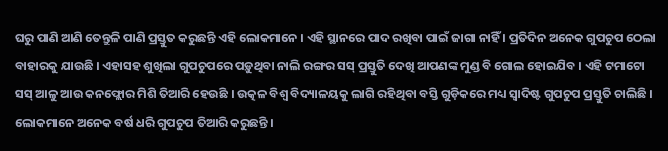ଘରୁ ପାଣି ଆଣି ତେନ୍ତୁଳି ପାଣି ପ୍ରସ୍ତୁତ କରୁଛନ୍ତି ଏହି ଲୋକମାନେ । ଏହି ସ୍ଥାନରେ ପାଦ ରଖିବା ପାଇଁ ଜାଗା ନାହିଁ । ପ୍ରତିଦିନ ଅନେକ ଗୁପଚୁପ ଠେଲା ବାହାରକୁ ଯାଉଛି । ଏହାସହ ଶୁଖିଲା ଗୁପଚୁପରେ ପଡ଼ୁଥିବା ନାଲି ରଙ୍ଗର ସସ୍ ପ୍ରସ୍ତୁତି ଦେଖି ଆପଣଙ୍କ ମୁଣ୍ଡ ବି ଗୋଲ ହୋଇଯିବ । ଏହି ଟମାଟୋ ସସ୍ ଆଳୁ ଆଉ କନଫ୍ଲୋର ମିଶି ତିଆରି ହେଉଛି । ଉତ୍କଳ ବିଶ୍ୱ ବିଦ୍ୟାଳୟକୁ ଲାଗି ରହିଥିବା ବସ୍ତି ଗୁଡ଼ିକରେ ମଧ୍ୟ ସ୍ଵାଦିଷ୍ଟ ଗୁପଚୁପ ପ୍ରସ୍ତୁତି ଚାଲିଛି । ଲୋକମାନେ ଅନେକ ବର୍ଷ ଧରି ଗୁପଚୁପ ତିଆରି କରୁଛନ୍ତି ।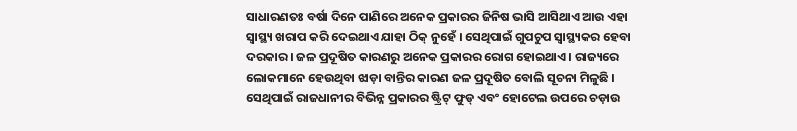ସାଧାରଣତଃ ବର୍ଷା ଦିନେ ପାଣିରେ ଅନେକ ପ୍ରକାରର ଜିନିଷ ଭାସି ଆସିଥାଏ ଆଉ ଏହା ସ୍ବାସ୍ଥ୍ୟ ଖରାପ କରି ଦେଇଥାଏ ଯାହା ଠିକ୍ ନୁହେଁ । ସେଥିପାଇଁ ଗୁପଚୁପ ସ୍ୱାସ୍ଥ୍ୟକର ହେବା ଦରକାର । ଜଳ ପ୍ରଦୂଷିତ କାରଣରୁ ଅନେକ ପ୍ରକାରର ରୋଗ ହୋଇଥାଏ । ରାଜ୍ୟରେ ଲୋକମାନେ ହେଉଥିବା ଝାଡ଼ା ବାନ୍ତିର କାରଣ ଜଳ ପ୍ରଦୂଷିତ ବୋଲି ସୂଚନା ମିଳୁଛି । ସେଥିପାଇଁ ରାଜଧାନୀର ବିଭିନ୍ନ ପ୍ରକାରର ଷ୍ଟ୍ରିଟ୍ ଫୁଡ୍ ଏବଂ ହୋଟେଲ ଉପରେ ଚଡ଼ାଉ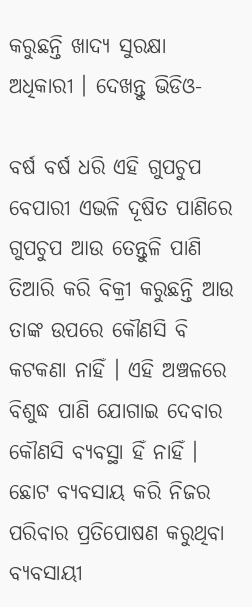କରୁଛନ୍ତି ଖାଦ୍ୟ ସୁରକ୍ଷା ଅଧିକାରୀ । ଦେଖନ୍ତୁ ଭିଡିଓ-

ବର୍ଷ ବର୍ଷ ଧରି ଏହି ଗୁପଚୁପ ବେପାରୀ ଏଭଳି ଦୂଷିତ ପାଣିରେ ଗୁପଚୁପ ଆଉ ତେନ୍ତୁଳି ପାଣି ତିଆରି କରି ବିକ୍ରୀ କରୁଛନ୍ତି ଆଉ ତାଙ୍କ ଉପରେ କୌଣସି ବି କଟକଣା ନାହିଁ । ଏହି ଅଞ୍ଚଳରେ ବିଶୁଦ୍ଧ ପାଣି ଯୋଗାଇ ଦେବାର କୌଣସି ବ୍ୟବସ୍ଥା ହିଁ ନାହିଁ । ଛୋଟ ବ୍ୟବସାୟ କରି ନିଜର ପରିବାର ପ୍ରତିପୋଷଣ କରୁଥିବା ବ୍ୟବସାୟୀ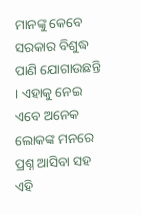ମାନଙ୍କୁ କେବେ ସରକାର ବିଶୁଦ୍ଧ ପାଣି ଯୋଗାଉଛନ୍ତି । ଏହାକୁ ନେଇ ଏବେ ଅନେକ ଲୋକଙ୍କ ମନରେ ପ୍ରଶ୍ନ ଆସିବା ସହ ଏହି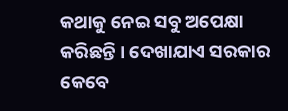କଥାକୁ ନେଇ ସବୁ ଅପେକ୍ଷା କରିଛନ୍ତି । ଦେଖାଯାଏ ସରକାର କେବେ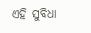ଏହି ସୁବିଧା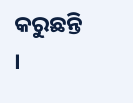କରୁଛନ୍ତି ।